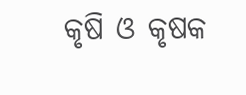କୃଷି ଓ କୃଷକ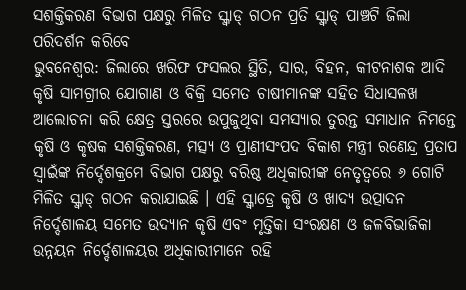ସଶକ୍ତିକରଣ ବିଭାଗ ପକ୍ଷରୁ ମିଳିତ ସ୍କ୍ୱାଡ୍ ଗଠନ ପ୍ରତି ସ୍କ୍ୱାଡ୍ ପାଞ୍ଚଟି ଜିଲା ପରିଦର୍ଶନ କରିବେ
ଭୁବନେଶ୍ୱର: ଜିଲାରେ ଖରିଫ ଫସଲର ସ୍ଥିତି, ସାର, ବିହନ, କୀଟନାଶକ ଆଦି କୃଷି ସାମଗ୍ରୀର ଯୋଗାଣ ଓ ବିକ୍ରି ସମେତ ଚାଷୀମାନଙ୍କ ସହିତ ସିଧାସଳଖ ଆଲୋଚନା କରି କ୍ଷେତ୍ର ସ୍ତରରେ ଉପୁଜୁଥିବା ସମସ୍ୟାର ତୁରନ୍ତ ସମାଧାନ ନିମନ୍ତେ କୃଷି ଓ କୃଷକ ସଶକ୍ତିକରଣ, ମତ୍ସ୍ୟ ଓ ପ୍ରାଣୀସଂପଦ ବିକାଶ ମନ୍ତ୍ରୀ ରଣେନ୍ଦ୍ର ପ୍ରତାପ ସ୍ୱାଇଁଙ୍କ ନିର୍ଦ୍ଦେଶକ୍ରମେ ବିଭାଗ ପକ୍ଷରୁ ବରିଷ୍ଠ ଅଧିକାରୀଙ୍କ ନେତୃତ୍ୱରେ ୬ ଗୋଟି ମିଳିତ ସ୍କ୍ୱାଡ୍ ଗଠନ କରାଯାଇଛି । ଏହି ସ୍କ୍ୱାଡ୍ରେ କୃଷି ଓ ଖାଦ୍ୟ ଉତ୍ପାଦନ ନିର୍ଦ୍ଦେଶାଳୟ ସମେତ ଉଦ୍ୟାନ କୃଷି ଏବଂ ମୃତ୍ତିକା ସଂରକ୍ଷଣ ଓ ଜଳବିଭାଜିକା ଉନ୍ନୟନ ନିର୍ଦ୍ଦେଶାଳୟର ଅଧିକାରୀମାନେ ରହି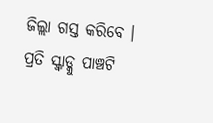ଜିଲ୍ଲା ଗସ୍ତ କରିବେ । ପ୍ରତି ସ୍କ୍ୱାଡ୍କୁ ପାଞ୍ଚଟି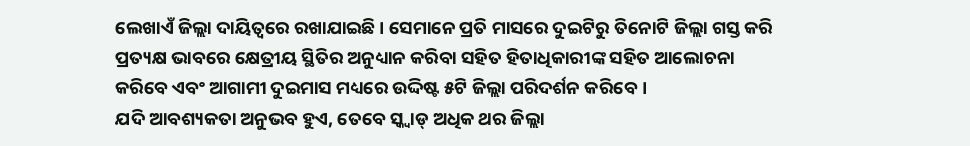ଲେଖାଏଁ ଜିଲ୍ଲା ଦାୟିତ୍ୱରେ ରଖାଯାଇଛି । ସେମାନେ ପ୍ରତି ମାସରେ ଦୁଇଟିରୁ ତିନୋଟି ଜିଲ୍ଲା ଗସ୍ତ କରି ପ୍ରତ୍ୟକ୍ଷ ଭାବରେ କ୍ଷେତ୍ରୀୟ ସ୍ଥିତିର ଅନୁଧ୍ୟାନ କରିବା ସହିତ ହିତାଧିକାରୀଙ୍କ ସହିତ ଆଲୋଚନା କରିବେ ଏବଂ ଆଗାମୀ ଦୁଇମାସ ମଧ୍ୟରେ ଉଦ୍ଦିଷ୍ଟ ୫ଟି ଜିଲ୍ଲା ପରିଦର୍ଶନ କରିବେ ।
ଯଦି ଆବଶ୍ୟକତା ଅନୁଭବ ହୁଏ, ତେବେ ସ୍କ୍ୱାଡ୍ ଅଧିକ ଥର ଜିଲ୍ଲା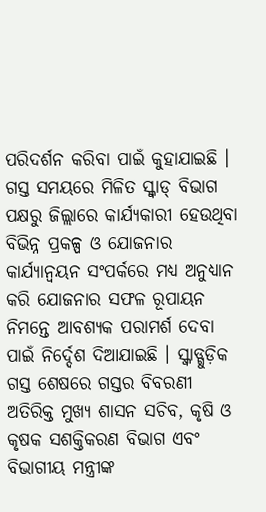ପରିଦର୍ଶନ କରିବା ପାଇଁ କୁହାଯାଇଛି । ଗସ୍ତ ସମୟରେ ମିଳିତ ସ୍କ୍ୱାଡ୍ ବିଭାଗ ପକ୍ଷରୁ ଜିଲ୍ଲାରେ କାର୍ଯ୍ୟକାରୀ ହେଉଥିବା ବିଭିନ୍ନ ପ୍ରକଳ୍ପ ଓ ଯୋଜନାର କାର୍ଯ୍ୟାନ୍ୱୟନ ସଂପର୍କରେ ମଧ୍ୟ ଅନୁଧ୍ୟାନ କରି ଯୋଜନାର ସଫଳ ରୂପାୟନ ନିମନ୍ତେ ଆବଶ୍ୟକ ପରାମର୍ଶ ଦେବା ପାଇଁ ନିର୍ଦ୍ଦେଶ ଦିଆଯାଇଛି । ସ୍କ୍ୱାଡ୍ଗୁଡ଼ିକ ଗସ୍ତ ଶେଷରେ ଗସ୍ତର ବିବରଣୀ ଅତିରିକ୍ତ ମୁଖ୍ୟ ଶାସନ ସଚିବ, କୃଷି ଓ କୃଷକ ସଶକ୍ତିକରଣ ବିଭାଗ ଏବଂ ବିଭାଗୀୟ ମନ୍ତ୍ରୀଙ୍କ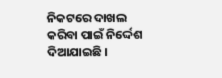ନିକଟରେ ଦାଖଲ କରିବା ପାଇଁ ନିର୍ଦ୍ଦେଶ ଦିଆଯାଇଛି ।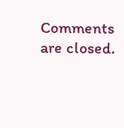Comments are closed.